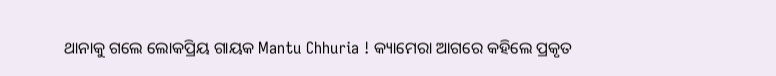ଥାନାକୁ ଗଲେ ଲୋକପ୍ରିୟ ଗାୟକ Mantu Chhuria ! କ୍ୟାମେରା ଆଗରେ କହିଲେ ପ୍ରକୃତ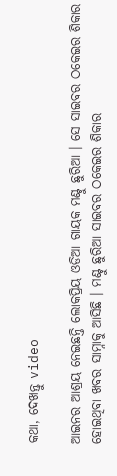କଥା, ଦେଖନ୍ତୁ video

ଆଇନର ଆଶ୍ରୟ ନେଇଛନ୍ତି ଲୋକପ୍ରିୟ ଓଡିଆ ଗାୟକ ମଣ୍ଟୁ ଛୁରିଆ । ସେ ସାଇବର ଠକେଇର ଶିକାର ହୋଇଥିବା ଖବର ସାମ୍ନାକୁ ଆସିଛି । ମଣ୍ଟୁ ଛୁରିଆ ସାଇବର ଠକେଇର ଶିକାର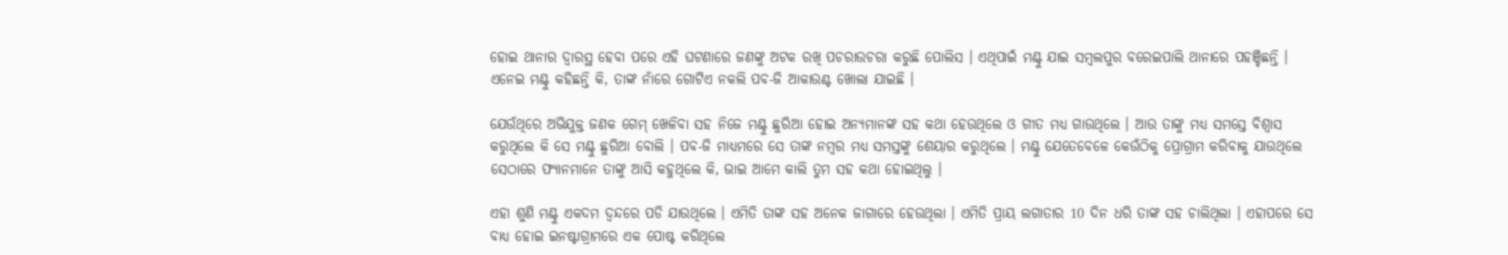ହୋଇ ଥାନାର ଦ୍ଵାରସ୍ଥ ହେବା ପରେ ଏହି ଘଟଣାରେ ଜଣଙ୍କୁ ଅଟକ ରଖି ପଚରାଉଚରା କରୁଛି ପୋଲିସ । ଏଥିପାଇଁ ମଣ୍ଟୁ ଯାଇ ସମ୍ବଲପୁର ବରେଇପାଲି ଥାନାରେ ପହଞ୍ଚିଛନ୍ତି । ଏନେଇ ମଣ୍ଟୁ କହିଛନ୍ତି କି, ତାଙ୍କ ନାଁରେ ଗୋଟିଏ ନକଲି ପବ-ଜି ଆକାଉଣ୍ଟ ଖୋଲା ଯାଇଛି ।

ଯେଉଁଥିରେ ଅଭିଯୁକ୍ତ ଜଣକ ଗେମ୍ ଖେଳିବା ସହ ନିଜେ ମଣ୍ଟୁ ଛୁରିଆ ହୋଇ ଅନ୍ୟମାନଙ୍କ ସହ କଥା ହେଉଥିଲେ ଓ ଗୀତ ମଧ୍ୟ ଗାଉଥିଲେ । ଆଉ ତାଙ୍କୁ ମଧ୍ୟ ସମସ୍ତେ ବିଶ୍ବାସ କରୁଥିଲେ କି ସେ ମଣ୍ଟୁ ଛୁରିଆ ବୋଲି । ପବ-ଜି ମାଧ୍ୟମରେ ସେ ତାଙ୍କ ନମ୍ବର ମଧ୍ୟ ସମସ୍ତଙ୍କୁ ଶେୟାର କରୁଥିଲେ । ମଣ୍ଟୁ ଯେତେବେଳେ କେଉଁଠିକୁ ପ୍ରୋଗ୍ରାମ କରିବାକୁ ଯାଉଥିଲେ ସେଠାରେ ଫ୍ୟାନମାନେ ତାଙ୍କୁ ଆସି କହୁଥିଲେ କି, ଭାଇ ଆମେ କାଲି ତୁମ ସହ କଥା ହୋଇଥିଲୁ ।

ଏହା ଶୁଣି ମଣ୍ଟୁ ଏକଦମ ଦ୍ଵନ୍ଦରେ ପଡି ଯାଉଥିଲେ । ଏମିତି ତାଙ୍କ ସହ ଅନେକ ଜାଗାରେ ହେଉଥିଲା । ଏମିତି ପ୍ରାୟ ଲଗାତାର 10 ଦିନ ଧରି ତାଙ୍କ ସହ ଚାଲିଥିଲା । ଏହାପରେ ସେ ବାଧ୍ୟ ହୋଇ ଇନଷ୍ଟାଗ୍ରାମରେ ଏକ ପୋଷ୍ଟ କରିଥିଲେ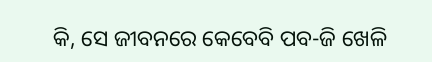କି, ସେ ଜୀବନରେ କେବେବି ପବ-ଜି ଖେଳି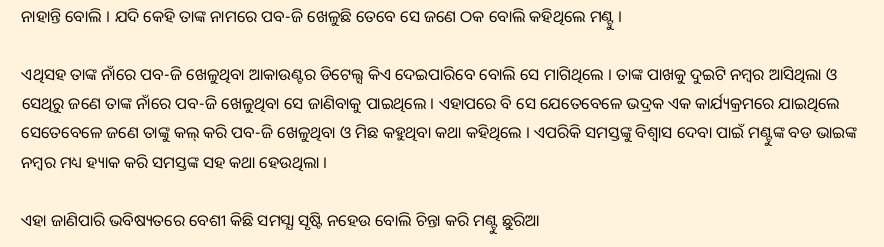ନାହାନ୍ତି ବୋଲି । ଯଦି କେହି ତାଙ୍କ ନାମରେ ପବ-ଜି ଖେଳୁଛି ତେବେ ସେ ଜଣେ ଠକ ବୋଲି କହିଥିଲେ ମଣ୍ଟୁ ।

ଏଥିସହ ତାଙ୍କ ନାଁରେ ପବ-ଜି ଖେଳୁଥିବା ଆକାଉଣ୍ଟର ଡିଟେଲ୍ସ କିଏ ଦେଇପାରିବେ ବୋଲି ସେ ମାଗିଥିଲେ । ତାଙ୍କ ପାଖକୁ ଦୁଇଟି ନମ୍ବର ଆସିଥିଲା ଓ ସେଥିରୁ ଜଣେ ତାଙ୍କ ନାଁରେ ପବ-ଜି ଖେଳୁଥିବା ସେ ଜାଣିବାକୁ ପାଇଥିଲେ । ଏହାପରେ ବି ସେ ଯେତେବେଳେ ଭଦ୍ରକ ଏକ କାର୍ଯ୍ୟକ୍ରମରେ ଯାଇଥିଲେ ସେତେବେଳେ ଜଣେ ତାଙ୍କୁ କଲ୍ କରି ପବ-ଜି ଖେଳୁଥିବା ଓ ମିଛ କହୁଥିବା କଥା କହିଥିଲେ । ଏପରିକି ସମସ୍ତଙ୍କୁ ବିଶ୍ଵାସ ଦେବା ପାଇଁ ମଣ୍ଟୁଙ୍କ ବଡ ଭାଇଙ୍କ ନମ୍ବର ମଧ୍ୟ ହ୍ୟାକ କରି ସମସ୍ତଙ୍କ ସହ କଥା ହେଉଥିଲା ।

ଏହା ଜାଣିପାରି ଭବିଷ୍ୟତରେ ବେଶୀ କିଛି ସମସ୍ଯା ସୃଷ୍ଟି ନହେଉ ବୋଲି ଚିନ୍ତା କରି ମଣ୍ଟୁ ଛୁରିଆ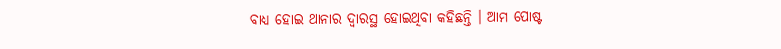ବାଧ୍ୟ ହୋଇ ଥାନାର ଦ୍ଵାରସ୍ଥ ହୋଇଥିବା କହିଛନ୍ତି । ଆମ ପୋଷ୍ଟ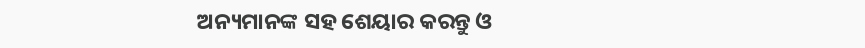ଅନ୍ୟମାନଙ୍କ ସହ ଶେୟାର କରନ୍ତୁ ଓ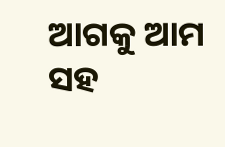ଆଗକୁ ଆମ ସହ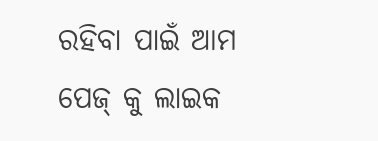ରହିବା ପାଇଁ ଆମ ପେଜ୍ କୁ ଲାଇକ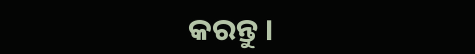କରନ୍ତୁ ।